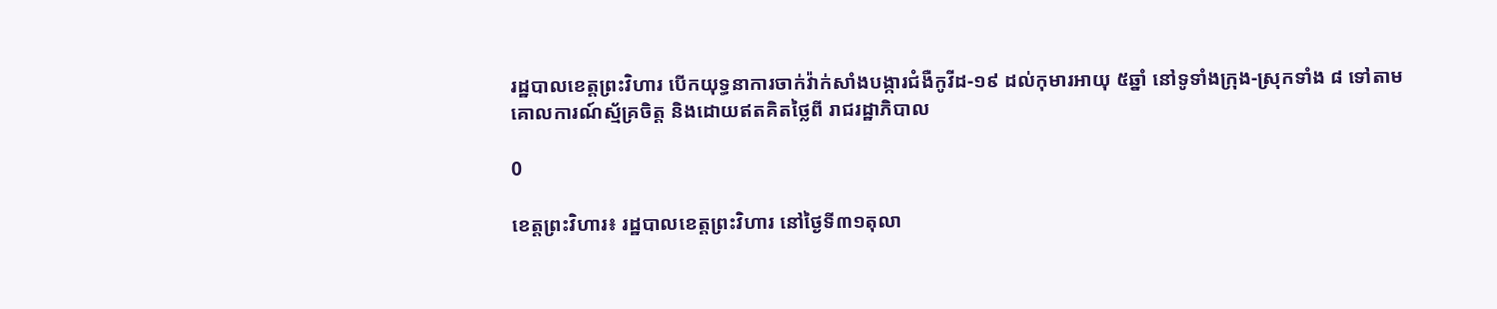រដ្ឋបាលខេត្តព្រះវិហារ បើកយុទ្ធនាការចាក់វ៉ាក់សាំងបង្ការជំងឺកូវីដ-១៩ ដល់កុមារអាយុ ៥ឆ្នាំ នៅទូទាំងក្រុង-ស្រុកទាំង ៨ ទៅតាមគោលការណ៍ស្ម័គ្រចិត្ត និងដោយឥតគិតថ្លៃពី រាជរដ្ឋាភិបាល

0

ខេត្តព្រះវិហារ៖ រដ្ឋបាលខេត្តព្រះវិហារ នៅថ្ងៃទី៣១តុលា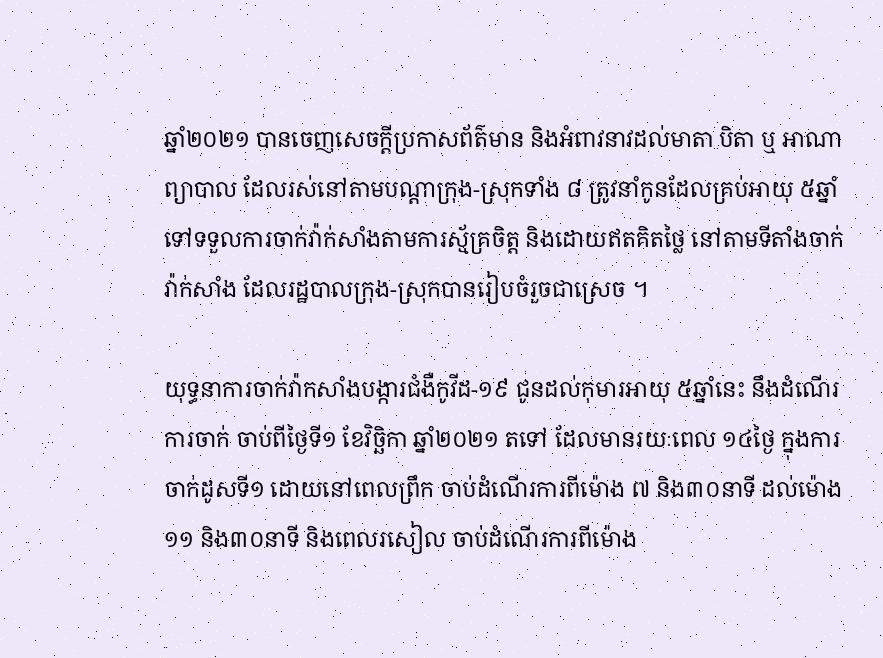ឆ្នាំ២០២១ បានចេញសេចក្តីប្រកាសព័ត៌មាន និងអំពាវនាវដល់មាតា បិតា ឬ អាណាព្យាបាល ដែលរស់នៅតាមបណ្តាក្រុង-ស្រុកទាំង ៨ ត្រូវនាំកូនដែលគ្រប់អាយុ ៥ឆ្នាំ ទៅទទួលការចាក់វ៉ាក់សាំងតាមការស្ម័គ្រចិត្ត និងដោយឥតគិតថ្លៃ នៅតាមទីតាំងចាក់វ៉ាក់សាំង ដែលរដ្ឋបាលក្រុង-ស្រុកបានរៀបចំរួចជាស្រេច ។

យុទ្ធនាការចាក់វ៉ាកសាំងបង្ការជំងឺកូវីដ-១៩ ជូនដល់កុមារអាយុ ៥ឆ្នាំនេះ នឹងដំណើរការចាក់ ចាប់ពីថ្ងៃទី១ ខែវិច្ឆិកា ឆ្នាំ២០២១ តទៅ ដែលមានរយៈពេល ១៤ថ្ងៃ ក្នុងការចាក់ដូសទី១ ដោយនៅពេលព្រឹក ចាប់ដំណើរការពីម៉ោង ៧ និង៣០នាទី ដល់ម៉ោង ១១ និង៣០នាទី និងពេលរសៀល ចាប់ដំណើរការពីម៉ោង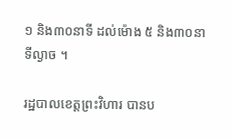១ និង៣០នាទី ដល់ម៉ោង ៥ និង៣០នាទីល្ងាច ។

រដ្ឋបាលខេត្តព្រះវិហារ បានប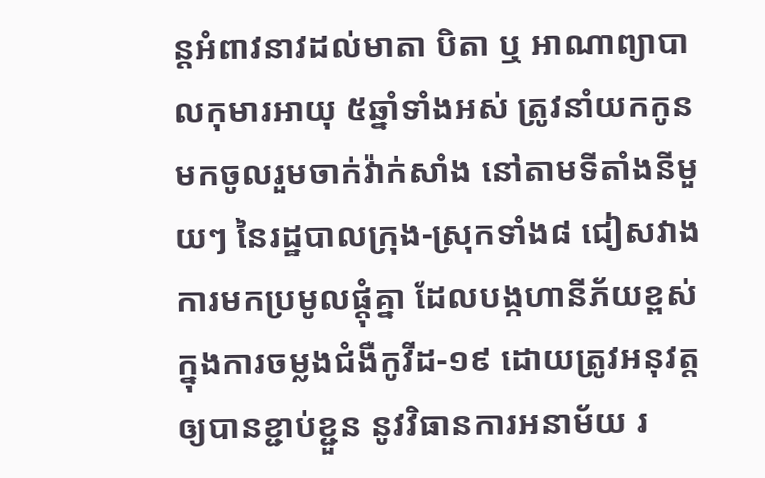ន្តអំពាវនាវដល់មាតា បិតា ឬ អាណាព្យាបាលកុមារអាយុ ៥ឆ្នាំទាំងអស់ ត្រូវនាំយកកូនមកចូលរួមចាក់វ៉ាក់សាំង នៅតាមទីតាំងនីមួយៗ នៃរដ្ឋបាលក្រុង-ស្រុកទាំង៨ ជៀសវាងការមកប្រមូលផ្តុំគ្នា ដែលបង្កហានីភ័យខ្ពស់ក្នុងការចម្លងជំងឺកូវីដ-១៩ ដោយត្រូវអនុវត្តឲ្យបានខ្ជាប់ខ្ជួន នូវវិធានការអនាម័យ រ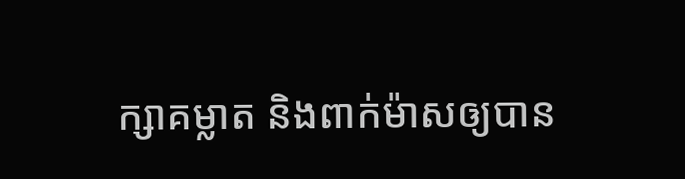ក្សាគម្លាត និងពាក់ម៉ាសឲ្យបាន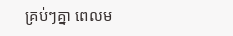គ្រប់ៗគ្នា ពេលម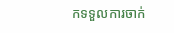កទទួលការចាក់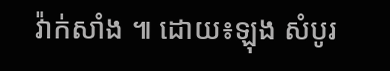វ៉ាក់សាំង ៕ ដោយ៖ឡុង សំបូរ